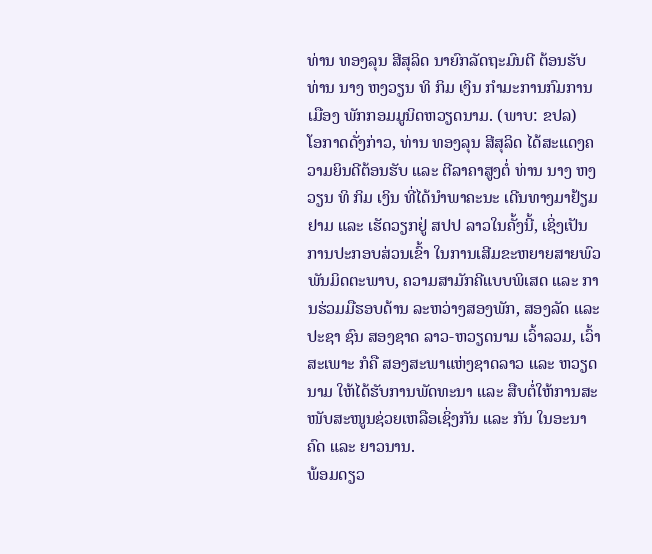ທ່ານ ທອງລຸນ ສີສຸລິດ ນາຍົກລັດຖະມົນຕີ ຕ້ອນຮັບ ທ່ານ ນາງ ຫງວຽນ ທິ ກິມ ເງິນ ກຳມະການກົມການເມືອງ ພັກກອມມູນິດຫວຽດນາມ. (ພາບ: ຂປລ)
ໂອກາດດັ່ງກ່າວ, ທ່ານ ທອງລຸນ ສີສຸລິດ ໄດ້ສະແດງຄວາມຍິນດີຕ້ອນຮັບ ແລະ ຕີລາຄາສູງຕໍ່ ທ່ານ ນາງ ຫງວຽນ ທິ ກິມ ເງິນ ທີ່ໄດ້ນຳພາຄະນະ ເດີນທາງມາຢ້ຽມຢາມ ແລະ ເຮັດວຽກຢູ່ ສປປ ລາວໃນຄັ້ງນີ້, ເຊິ່ງເປັນການປະກອບສ່ວນເຂົ້າ ໃນການເສີມຂະຫຍາຍສາຍພົວພັນມິດຕະພາບ, ຄວາມສາມັກຄີແບບພິເສດ ແລະ ການຮ່ວມມືຮອບດ້ານ ລະຫວ່າງສອງພັກ, ສອງລັດ ແລະ ປະຊາ ຊົນ ສອງຊາດ ລາວ-ຫວຽດນາມ ເວົ້າລວມ, ເວົ້າສະເພາະ ກໍຄື ສອງສະພາແຫ່ງຊາດລາວ ແລະ ຫວຽດນາມ ໃຫ້ໄດ້ຮັບການພັດທະນາ ແລະ ສືບຕໍ່ໃຫ້ການສະໜັບສະໜູນຊ່ວຍເຫລືອເຊິ່ງກັນ ແລະ ກັນ ໃນອະນາຄົດ ແລະ ຍາວນານ.
ພ້ອມດຽວ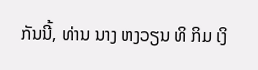ກັນນີ້, ທ່ານ ນາງ ຫງວຽນ ທິ ກິມ ເງິ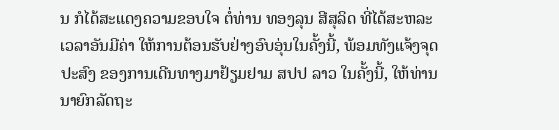ນ ກໍໄດ້ສະແດງຄວາມຂອບໃຈ ຕໍ່ທ່ານ ທອງລຸນ ສີສຸລິດ ທີ່ໄດ້ສະຫລະເວລາອັນມີຄ່າ ໃຫ້ການຕ້ອນຮັບຢ່າງອົບອຸ່ນໃນຄັ້ງນີ້, ພ້ອມທັງແຈ້ງຈຸດປະສົງ ຂອງການເດີນທາງມາຢ້ຽມຢາມ ສປປ ລາວ ໃນຄັ້ງນີ້, ໃຫ້ທ່ານນາຍົກລັດຖະ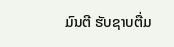ມົນຕີ ຮັບຊາບຕື່ມ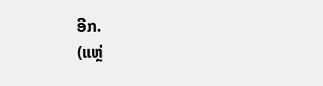ອີກ.
(ແຫຼ່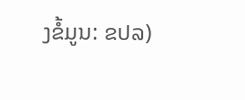ງຂໍ້ມູນ: ຂປລ)